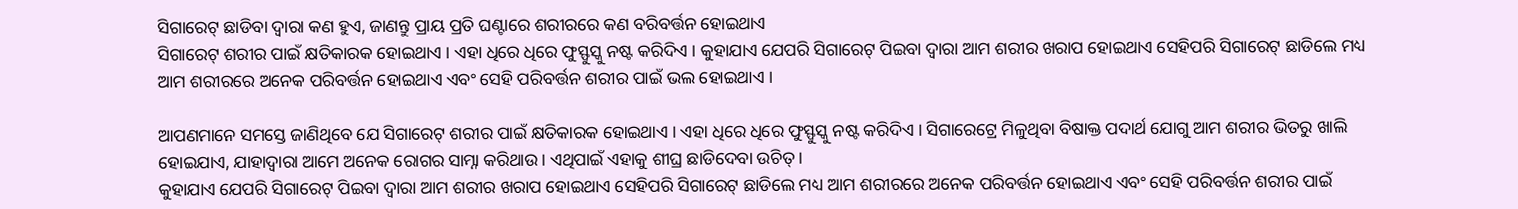ସିଗାରେଟ୍ ଛାଡିବା ଦ୍ୱାରା କଣ ହୁଏ, ଜାଣନ୍ତୁ ପ୍ରାୟ ପ୍ରତି ଘଣ୍ଟାରେ ଶରୀରରେ କଣ ବରିବର୍ତ୍ତନ ହୋଇଥାଏ
ସିଗାରେଟ୍ ଶରୀର ପାଇଁ କ୍ଷତିକାରକ ହୋଇଥାଏ । ଏହା ଧିରେ ଧିରେ ଫୁସ୍ଫୁସ୍କୁ ନଷ୍ଟ କରିଦିଏ । କୁହାଯାଏ ଯେପରି ସିଗାରେଟ୍ ପିଇବା ଦ୍ୱାରା ଆମ ଶରୀର ଖରାପ ହୋଇଥାଏ ସେହିପରି ସିଗାରେଟ୍ ଛାଡିଲେ ମଧ୍ୟ ଆମ ଶରୀରରେ ଅନେକ ପରିବର୍ତ୍ତନ ହୋଇଥାଏ ଏବଂ ସେହି ପରିବର୍ତ୍ତନ ଶରୀର ପାଇଁ ଭଲ ହୋଇଥାଏ ।

ଆପଣମାନେ ସମସ୍ତେ ଜାଣିଥିବେ ଯେ ସିଗାରେଟ୍ ଶରୀର ପାଇଁ କ୍ଷତିକାରକ ହୋଇଥାଏ । ଏହା ଧିରେ ଧିରେ ଫୁସ୍ଫୁସ୍କୁ ନଷ୍ଟ କରିଦିଏ । ସିଗାରେଟ୍ରେ ମିଳୁଥିବା ବିଷାକ୍ତ ପଦାର୍ଥ ଯୋଗୁ ଆମ ଶରୀର ଭିତରୁ ଖାଲି ହୋଇଯାଏ, ଯାହାଦ୍ୱାରା ଆମେ ଅନେକ ରୋଗର ସାମ୍ନା କରିଥାଉ । ଏଥିପାଇଁ ଏହାକୁ ଶୀଘ୍ର ଛାଡିଦେବା ଉଚିତ୍ ।
କୁହାଯାଏ ଯେପରି ସିଗାରେଟ୍ ପିଇବା ଦ୍ୱାରା ଆମ ଶରୀର ଖରାପ ହୋଇଥାଏ ସେହିପରି ସିଗାରେଟ୍ ଛାଡିଲେ ମଧ୍ୟ ଆମ ଶରୀରରେ ଅନେକ ପରିବର୍ତ୍ତନ ହୋଇଥାଏ ଏବଂ ସେହି ପରିବର୍ତ୍ତନ ଶରୀର ପାଇଁ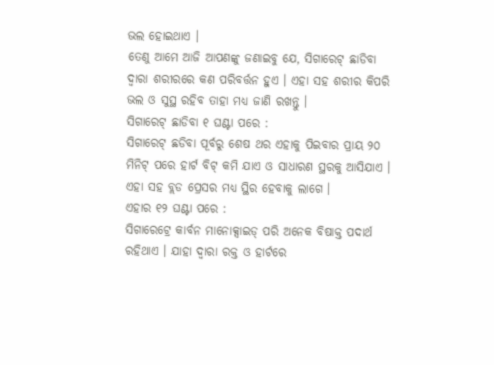ଭଲ ହୋଇଥାଏ ।
ତେଣୁ ଆମେ ଆଜି ଆପଣଙ୍କୁ ଜଣାଇବୁ ଯେ, ସିଗାରେଟ୍ ଛାଡିବା ଦ୍ୱାରା ଶରୀରରେ କଣ ପରିବର୍ତ୍ତନ ହୁଏ । ଏହା ସହ ଶରୀର କିପରି ଭଲ ଓ ସୁସ୍ଥ ରହିବ ତାହା ମଧ୍ୟ ଜାଣି ରଖନ୍ତୁ ।
ସିଗାରେଟ୍ ଛାଡିବା ୧ ଘଣ୍ଟା ପରେ :
ସିଗାରେଟ୍ ଛଡିବା ପୂର୍ବରୁ ଶେଷ ଥର ଏହାକୁ ପିଇବାର ପ୍ରାୟ ୨୦ ମିନିଟ୍ ପରେ ହାର୍ଟ ବିଟ୍ କମି ଯାଏ ଓ ସାଧାରଣ ସ୍ଥରକୁ ଆସିଯାଏ । ଏହା ସହ ବ୍ଲଡ ପ୍ରେସର ମଧ୍ୟ ସ୍ଥିର ହେବାକୁ ଲାଗେ ।
ଏହାର ୧୨ ଘଣ୍ଟା ପରେ :
ସିଗାରେଟ୍ରେ କାର୍ବନ ମାନୋକ୍ସାଇଡ୍ ପରି ଅନେକ ବିଷାକ୍ତ ପଦାର୍ଥ ରହିଥାଏ । ଯାହା ଦ୍ୱାରା ରକ୍ତ ଓ ହାର୍ଟରେ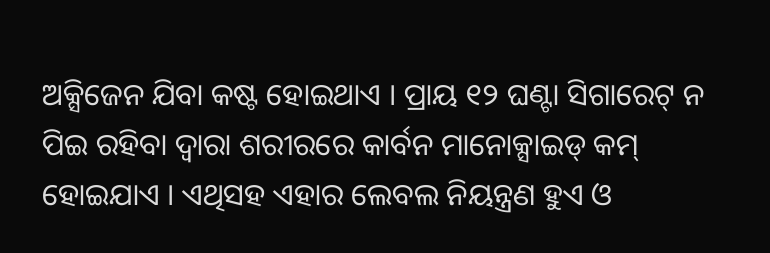ଅକ୍ସିଜେନ ଯିବା କଷ୍ଟ ହୋଇଥାଏ । ପ୍ରାୟ ୧୨ ଘଣ୍ଟା ସିଗାରେଟ୍ ନ ପିଇ ରହିବା ଦ୍ୱାରା ଶରୀରରେ କାର୍ବନ ମାନୋକ୍ସାଇଡ୍ କମ୍ ହୋଇଯାଏ । ଏଥିସହ ଏହାର ଲେବଲ ନିୟନ୍ତ୍ରଣ ହୁଏ ଓ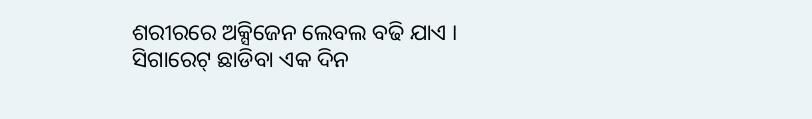ଶରୀରରେ ଅକ୍ସିଜେନ ଲେବଲ ବଢି ଯାଏ ।
ସିଗାରେଟ୍ ଛାଡିବା ଏକ ଦିନ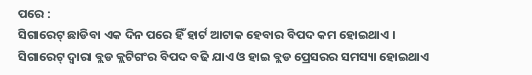ପରେ :
ସିଗାରେଟ୍ ଛାଡିବା ଏକ ଦିନ ପରେ ହିଁ ହାର୍ଟ ଆଟାକ ହେବାର ବିପଦ କମ ହୋଇଥାଏ । ସିଗାରେଟ୍ ଦ୍ୱାରା ବ୍ଲଡ କ୍ଲଟିଗଂର ବିପଦ ବଢି ଯାଏ ଓ ହାଇ ବ୍ଲଡ ପ୍ରେସରର ସମସ୍ୟା ହୋଇଥାଏ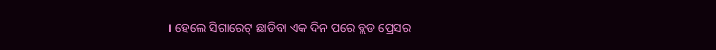। ହେଲେ ସିଗାରେଟ୍ ଛାଡିବା ଏକ ଦିନ ପରେ ବ୍ଲଡ ପ୍ରେସର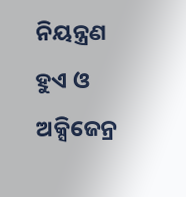ନିୟନ୍ତ୍ରଣ ହୁଏ ଓ ଅକ୍ସିଜେନ୍ର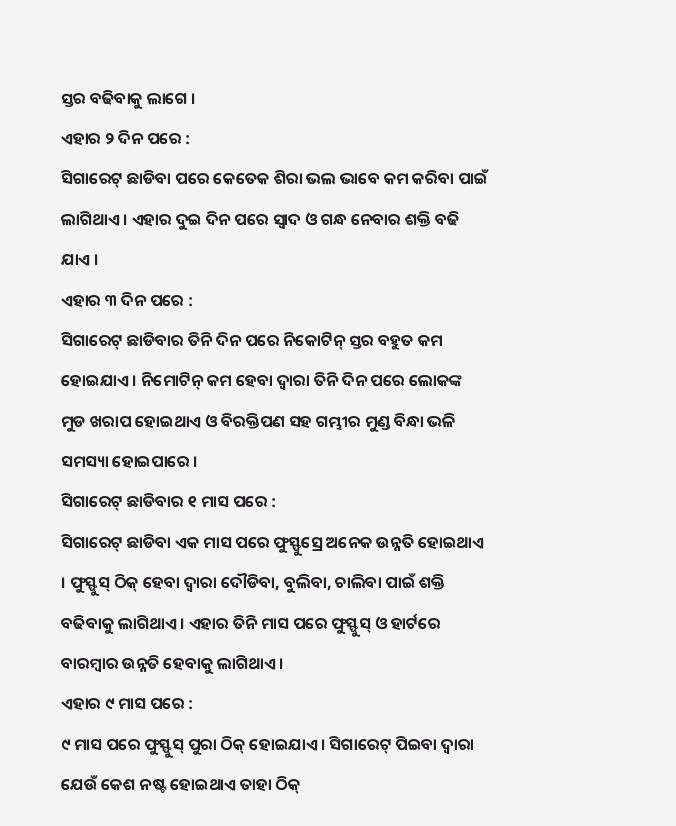ସ୍ତର ବଢିବାକୁ ଲାଗେ ।
ଏହାର ୨ ଦିନ ପରେ :
ସିଗାରେଟ୍ ଛାଡିବା ପରେ କେତେକ ଶିରା ଭଲ ଭାବେ କମ କରିବା ପାଇଁ ଲାଗିଥାଏ । ଏହାର ଦୁଇ ଦିନ ପରେ ସ୍ୱାଦ ଓ ଗନ୍ଧ ନେବାର ଶକ୍ତି ବଢି ଯାଏ ।
ଏହାର ୩ ଦିନ ପରେ :
ସିଗାରେଟ୍ ଛାଡିବାର ତିନି ଦିନ ପରେ ନିକୋଟିନ୍ ସ୍ତର ବହୁତ କମ ହୋଇଯାଏ । ନିମୋଟିନ୍ କମ ହେବା ଦ୍ୱାରା ତିନି ଦିନ ପରେ ଲୋକଙ୍କ ମୁଡ ଖରାପ ହୋଇଥାଏ ଓ ବିରକ୍ତିପଣ ସହ ଗମ୍ଭୀର ମୁଣ୍ଡ ବିନ୍ଧା ଭଳି ସମସ୍ୟା ହୋଇପାରେ ।
ସିଗାରେଟ୍ ଛାଡିବାର ୧ ମାସ ପରେ :
ସିଗାରେଟ୍ ଛାଡିବା ଏକ ମାସ ପରେ ଫୁସ୍ଫୁସ୍ରେ ଅନେକ ଉନ୍ନତି ହୋଇଥାଏ । ଫୁସ୍ଫୁସ୍ ଠିକ୍ ହେବା ଦ୍ୱାରା ଦୌଡିବା, ବୁଲିବା, ଚାଲିବା ପାଇଁ ଶକ୍ତି ବଢିବାକୁ ଲାଗିଥାଏ । ଏହାର ତିନି ମାସ ପରେ ଫୁସ୍ଫୁସ୍ ଓ ହାର୍ଟରେ ବାରମ୍ବାର ଉନ୍ନତି ହେବାକୁ ଲାଗିଥାଏ ।
ଏହାର ୯ ମାସ ପରେ :
୯ ମାସ ପରେ ଫୁସ୍ଫୁସ୍ ପୁରା ଠିକ୍ ହୋଇଯାଏ । ସିଗାରେଟ୍ ପିଇବା ଦ୍ୱାରା ଯେଉଁ କେଶ ନଷ୍ଟ ହୋଇଥାଏ ତାହା ଠିକ୍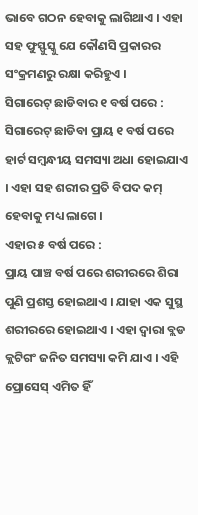ଭାବେ ଗଠନ ହେବାକୁ ଲାଗିଥାଏ । ଏହା ସହ ଫୁସ୍ଫୁସ୍କୁ ଯେ କୌଣସି ପ୍ରକାରର ସଂକ୍ରମଣରୁ ରକ୍ଷା କରିହୁଏ ।
ସିଗାରେଟ୍ ଛାଡିବାର ୧ ବର୍ଷ ପରେ :
ସିଗାରେଟ୍ ଛାଡିବା ପ୍ରାୟ ୧ ବର୍ଷ ପରେ ହାର୍ଟ ସମ୍ବନ୍ଧୀୟ ସମସ୍ୟା ଅଧା ହୋଇଯାଏ । ଏହା ସହ ଶରୀର ପ୍ରତି ବିପଦ କମ୍ ହେବାକୁ ମଧ୍ୟ ଲାଗେ ।
ଏହାର ୫ ବର୍ଷ ପରେ :
ପ୍ରାୟ ପାଞ୍ଚ ବର୍ଷ ପରେ ଶରୀରରେ ଶିରା ପୁଣି ପ୍ରଶସ୍ତ ହୋଇଥାଏ । ଯାହା ଏକ ସୁସ୍ଥ ଶରୀରରେ ହୋଇଥାଏ । ଏହା ଦ୍ୱାରା ବ୍ଲଡ କ୍ଲଟିଗଂ ଜନିତ ସମସ୍ୟା କମି ଯାଏ । ଏହି ପ୍ରୋସେସ୍ ଏମିତ ହିଁ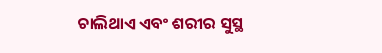ଚାଲିଥାଏ ଏବଂ ଶରୀର ସୁସ୍ଥ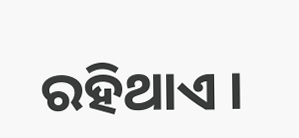ରହିଥାଏ ।